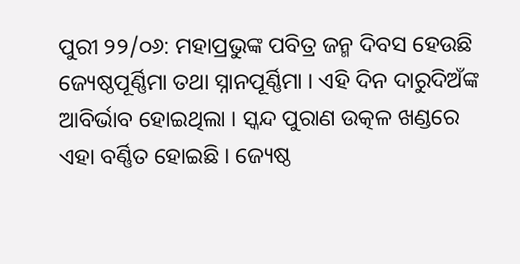ପୁରୀ ୨୨/୦୬: ମହାପ୍ରଭୁଙ୍କ ପବିତ୍ର ଜନ୍ମ ଦିବସ ହେଉଛି ଜ୍ୟେଷ୍ଠପୂର୍ଣ୍ଣିମା ତଥା ସ୍ନାନପୂର୍ଣ୍ଣିମା । ଏହି ଦିନ ଦାରୁଦିଅଁଙ୍କ ଆବିର୍ଭାବ ହୋଇଥିଲା । ସ୍କନ୍ଦ ପୁରାଣ ଉତ୍କଳ ଖଣ୍ଡରେ ଏହା ବର୍ଣ୍ଣିତ ହୋଇଛି । ଜ୍ୟେଷ୍ଠ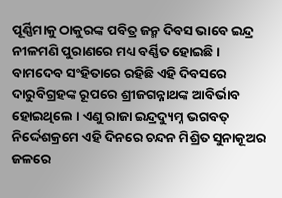ପୂର୍ଣ୍ଣିମାକୁ ଠାକୁରଙ୍କ ପବିତ୍ର ଜନ୍ମ ଦିବସ ଭାବେ ଇନ୍ଦ୍ର ନୀଳମଣି ପୁରାଣରେ ମଧ୍ୟ ବର୍ଣ୍ଣିତ ହୋଇଛି ।
ବାମଦେବ ସଂହିତାରେ ରହିଛି ଏହି ଦିବସରେ ଦାରୁବିଗ୍ରହଙ୍କ ରୂପରେ ଶ୍ରୀଜଗନ୍ନାଥଙ୍କ ଆବିର୍ଭାବ ହୋଇଥିଲେ । ଏଣୁ ରାଜା ଇନ୍ଦ୍ରଦ୍ୟୁମ୍ନ ଭଗବତ୍ ନିର୍ଦ୍ଦେଶକ୍ରମେ ଏହି ଦିନରେ ଚନ୍ଦନ ମିଶ୍ରିତ ସୁନାକୂଅର ଜଳରେ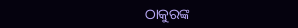ଠାକୁରଙ୍କ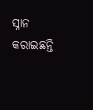ସ୍ନାନ କରାଇଛନ୍ତି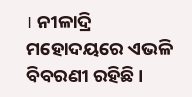। ନୀଳାଦ୍ରି ମହୋଦୟରେ ଏଭଳି ବିବରଣୀ ରହିଛି ।